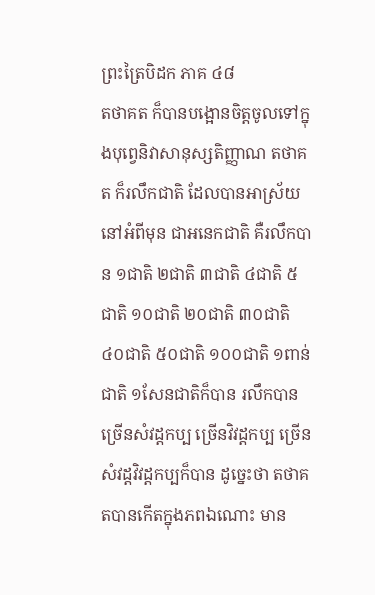ព្រះត្រៃបិដក ភាគ ៤៨
តថាគត ក៏បានបង្អោនចិត្តចូលទៅក្នុងបុព្វេនិវាសានុស្សតិញ្ញាណ តថាគត ក៏រលឹកជាតិ ដែលបានអាស្រ័យនៅអំពីមុន ជាអនេកជាតិ គឺរលឹកបាន ១ជាតិ ២ជាតិ ៣ជាតិ ៤ជាតិ ៥ជាតិ ១០ជាតិ ២០ជាតិ ៣០ជាតិ ៤០ជាតិ ៥០ជាតិ ១០០ជាតិ ១ពាន់ជាតិ ១សែនជាតិក៏បាន រលឹកបានច្រើនសំវដ្ដកប្ប ច្រើនវិវដ្ដកប្ប ច្រើនសំវដ្ដវិវដ្ដកប្បក៏បាន ដូច្នេះថា តថាគតបានកើតក្នុងភពឯណោះ មាន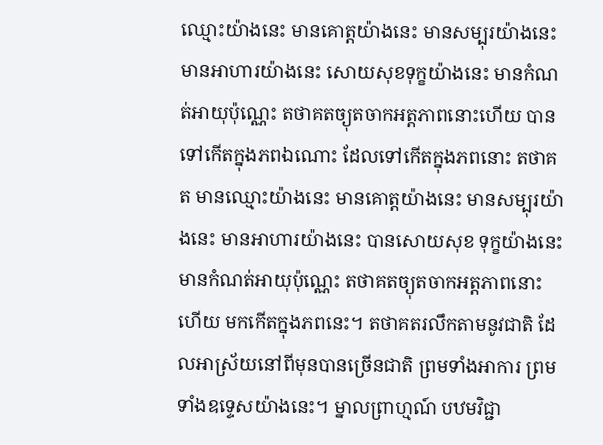ឈ្មោះយ៉ាងនេះ មានគោត្តយ៉ាងនេះ មានសម្បុរយ៉ាងនេះ មានអាហារយ៉ាងនេះ សោយសុខទុក្ខយ៉ាងនេះ មានកំណត់អាយុប៉ុណ្ណេះ តថាគតច្យុតចាកអត្តភាពនោះហើយ បានទៅកើតក្នុងភពឯណោះ ដែលទៅកើតក្នុងភពនោះ តថាគត មានឈ្មោះយ៉ាងនេះ មានគោត្តយ៉ាងនេះ មានសម្បុរយ៉ាងនេះ មានអាហារយ៉ាងនេះ បានសោយសុខ ទុក្ខយ៉ាងនេះ មានកំណត់អាយុប៉ុណ្ណេះ តថាគតច្យុតចាកអត្តភាពនោះហើយ មកកើតក្នុងភពនេះ។ តថាគតរលឹកតាមនូវជាតិ ដែលអាស្រ័យនៅពីមុនបានច្រើនជាតិ ព្រមទាំងអាការ ព្រមទាំងឧទ្ទេសយ៉ាងនេះ។ ម្នាលព្រាហ្មណ៍ បឋមវិជ្ជា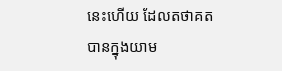នេះហើយ ដែលតថាគត បានក្នុងយាម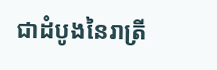ជាដំបូងនៃរាត្រី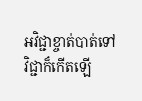អវិជ្ជាខ្ចាត់បាត់ទៅ វិជ្ជាក៏កើតឡើ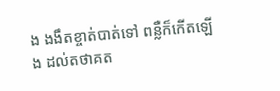ង ងងឹតខ្ចាត់បាត់ទៅ ពន្លឺក៏កើតឡើង ដល់តថាគត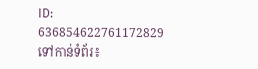ID: 636854622761172829
ទៅកាន់ទំព័រ៖